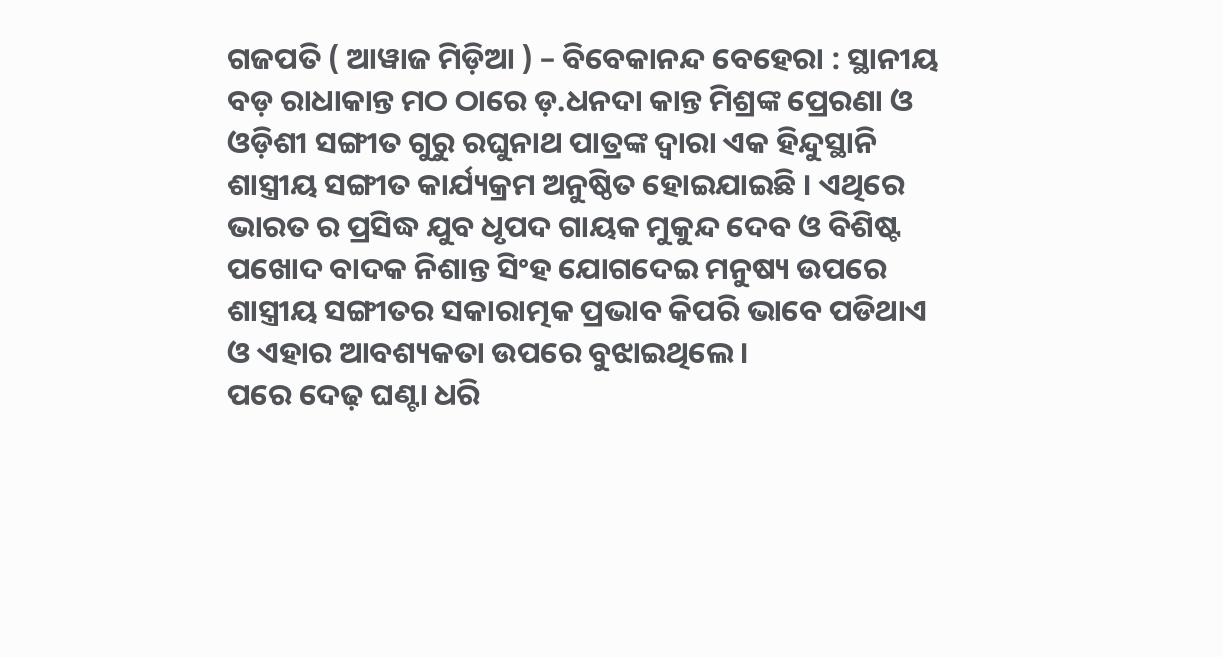ଗଜପତି ( ଆୱାଜ ମିଡ଼ିଆ ) – ବିବେକାନନ୍ଦ ବେହେରା : ସ୍ଥାନୀୟ ବଡ଼ ରାଧାକାନ୍ତ ମଠ ଠାରେ ଡ଼.ଧନଦା କାନ୍ତ ମିଶ୍ରଙ୍କ ପ୍ରେରଣା ଓ ଓଡ଼ିଶୀ ସଙ୍ଗୀତ ଗୁରୁ ରଘୁନାଥ ପାତ୍ରଙ୍କ ଦ୍ଵାରା ଏକ ହିନ୍ଦୁସ୍ଥାନି ଶାସ୍ତ୍ରୀୟ ସଙ୍ଗୀତ କାର୍ଯ୍ୟକ୍ରମ ଅନୁଷ୍ଠିତ ହୋଇଯାଇଛି । ଏଥିରେ ଭାରତ ର ପ୍ରସିଦ୍ଧ ଯୁବ ଧୃପଦ ଗାୟକ ମୁକୁନ୍ଦ ଦେବ ଓ ବିଶିଷ୍ଟ ପଖୋଦ ବାଦକ ନିଶାନ୍ତ ସିଂହ ଯୋଗଦେଇ ମନୁଷ୍ୟ ଉପରେ ଶାସ୍ତ୍ରୀୟ ସଙ୍ଗୀତର ସକାରାତ୍ମକ ପ୍ରଭାବ କିପରି ଭାବେ ପଡିଥାଏ ଓ ଏହାର ଆବଶ୍ୟକତା ଉପରେ ବୁଝାଇଥିଲେ ।
ପରେ ଦେଢ଼ ଘଣ୍ଟା ଧରି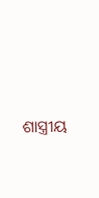ଶାସ୍ତ୍ରୀୟ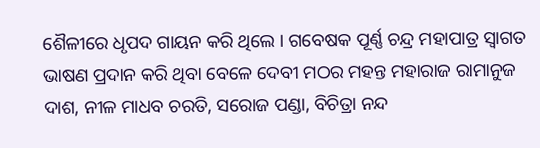ଶୈଳୀରେ ଧୃପଦ ଗାୟନ କରି ଥିଲେ । ଗବେଷକ ପୂର୍ଣ୍ଣ ଚନ୍ଦ୍ର ମହାପାତ୍ର ସ୍ୱାଗତ ଭାଷଣ ପ୍ରଦାନ କରି ଥିବା ବେଳେ ଦେବୀ ମଠର ମହନ୍ତ ମହାରାଜ ରାମାନୁଜ ଦାଶ, ନୀଳ ମାଧବ ଚରତି, ସରୋଜ ପଣ୍ଡା, ବିଚିତ୍ରା ନନ୍ଦ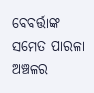ବେବର୍ତ୍ତାଙ୍କ ସମେତ ପାରଳା ଅଞ୍ଚଳର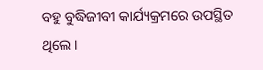ବହୁ ବୁଦ୍ଧିଜୀବୀ କାର୍ଯ୍ୟକ୍ରମରେ ଉପସ୍ଥିତ ଥିଲେ ।